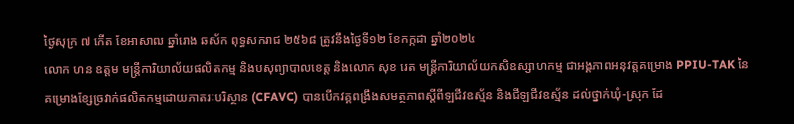ថ្ងៃសុក្រ ៧ កើត ខែអាសាឍ ឆ្នាំរោង ឆស័ក ពុទ្ធសករាជ ២៥៦៨ ត្រូវនឹងថ្ងៃទី១២ ខែកក្កដា ឆ្នាំ២០២៤
លោក ហន ឧត្ដម មន្រ្តីការិយាល័យផលិតកម្ម និងបសុព្យាបាលខេត្ត និងលោក សុខ រេត មន្ត្រីការិយាល័យកសិឧស្សាហកម្ម ជាអង្គភាពអនុវត្តគម្រោង PPIU-TAK នៃគម្រោងខ្សែច្រវាក់ផលិតកម្មដោយភាតរៈបរិស្ថាន (CFAVC) បានបើកវគ្គពង្រឹងសមត្ថភាពស្ដីពីឡជីវឧស្ម័ន និងជីឡជីវឧស្ម័ន ដល់ថ្នាក់ឃុំ-ស្រុក ដែ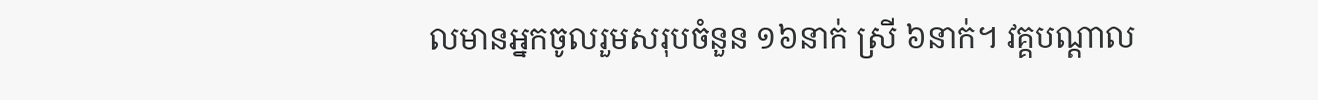លមានអ្នកចូលរួមសរុបចំនួន ១៦នាក់ ស្រី ៦នាក់។ វគ្គបណ្តាល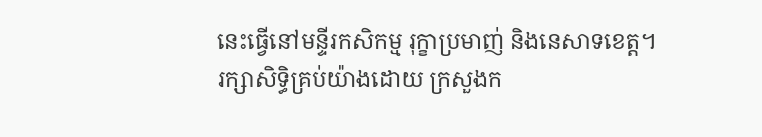នេះធ្វើនៅមន្ទីរកសិកម្ម រុក្ខាប្រមាញ់ និងនេសាទខេត្ត។
រក្សាសិទិ្ធគ្រប់យ៉ាងដោយ ក្រសួងក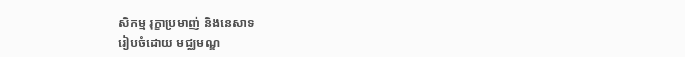សិកម្ម រុក្ខាប្រមាញ់ និងនេសាទ
រៀបចំដោយ មជ្ឈមណ្ឌ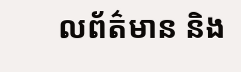លព័ត៌មាន និង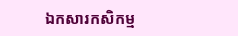ឯកសារកសិកម្ម